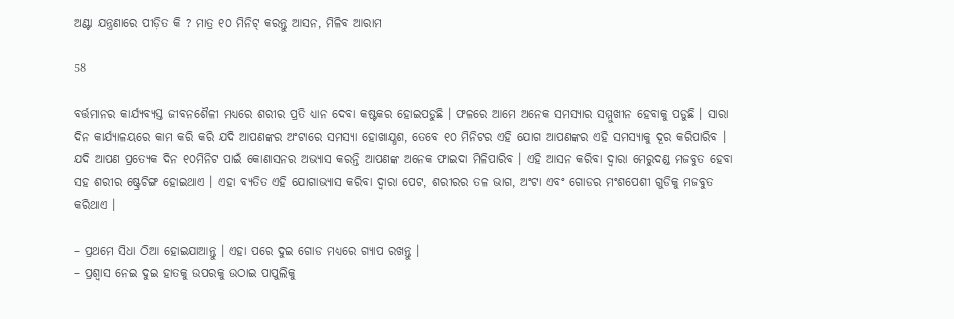ଅଣ୍ଟା ଯନ୍ତ୍ରଣାରେ ପୀଡ଼ିତ କି ? ମାତ୍ର ୧୦ ମିନିଟ୍ କରନ୍ତୁ ଆସନ, ମିଳିବ ଆରାମ

58

ବର୍ତ୍ତମାନର କାର୍ଯ୍ୟବ୍ୟସ୍ତ ଜୀବନଶୈଳୀ ମଧ୍ୟରେ ଶରୀର ପ୍ରତି ଧ୍ୟାନ ଦେବା କଷ୍ଟକର ହୋଇପଡୁଛି । ଫଳରେ ଆମେ ଅନେକ ସମସ୍ୟାର ସମ୍ମୁଖୀନ ହେବାକୁ ପଡୁଛି । ସାରା ଦିନ କାର୍ଯ୍ୟାଳୟରେ କାମ କରି କରି ଯଦି ଆପଣଙ୍କର ଅଂଟାରେ ସମସ୍ୟା ହୋଖାଯ୍ଧଶ, ତେବେ ୧୦ ମିନିଟର ଏହି ଯୋଗ ଆପଣଙ୍କର ଏହି ସମସ୍ୟାକୁ ଦୂର କରିପାରିବ । ଯଦି ଆପଣ ପ୍ରତ୍ୟେକ ଦିନ ୧୦ମିନିଟ ପାଇଁ କୋଣାସନର ଅଭ୍ୟାସ କରନ୍ତି ଆପଣଙ୍କ ଅନେକ ଫାଇଦା ମିଳିପାରିବ । ଏହି ଆସନ କରିବା ଦ୍ୱାରା ମେରୁଦଣ୍ଡ ମଜବୁତ ହେବା ସହ ଶରୀର ଷ୍ଟ୍ରେଚିଙ୍ଗ ହୋଇଥାଏ । ଏହା ବ୍ୟତିତ ଏହି ଯୋଗାଭ୍ୟାସ କରିବା ଦ୍ୱାରା ପେଟ, ଶରୀରର ତଳ ଭାଗ, ଅଂଟା ଏବଂ ଗୋଡର ମଂଶପେଶୀ ଗୁଡିକୁ ମଜବୁତ କରିଥାଏ ।

– ପ୍ରଥମେ ସିଧା ଠିଆ ହୋଇଯାଆନ୍ତୁ । ଏହା ପରେ ଦୁଇ ଗୋଡ ମଧ୍ୟରେ ଗ୍ୟାପ ରଖନ୍ତୁ ।
– ପ୍ରଶ୍ୱାସ ନେଇ ଦୁଇ ହାତକୁ ଉପରକୁ ଉଠାଇ ପାପୁଲିକୁ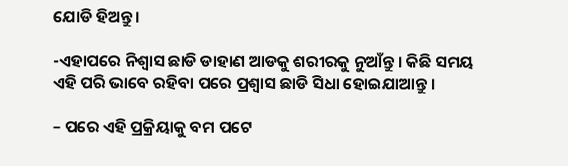ଯୋଡି ହିଅନ୍ତୁ ।

-ଏହାପରେ ନିଶ୍ୱାସ ଛାଡି ଡାହାଣ ଆଡକୁ ଶରୀରକୁ ନୁଆଁନ୍ତୁ । କିଛି ସମୟ ଏହି ପରି ଭାବେ ରହିବା ପରେ ପ୍ରଶ୍ୱାସ ଛାଡି ସିଧା ହୋଇଯାଆନ୍ତୁ ।

– ପରେ ଏହି ପ୍ରକ୍ରିୟାକୁ ବମ ପଟେ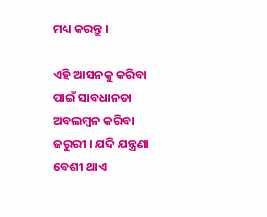ମଧ୍ୟ କରନ୍ତୁ ।

ଏହି ଆସନକୁ କରିବା ପାଇଁ ସାବଧାନତା ଅବଲମ୍ବନ କରିବା ଜରୁରୀ । ଯଦି ଯନ୍ତ୍ରଣା ବେଶୀ ଥାଏ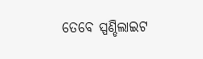ତେବେ ସ୍ପଣ୍ଡିଲାଇଟ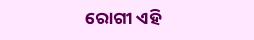ରୋଗୀ ଏହି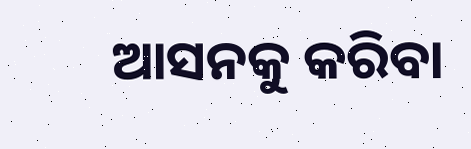ଆସନକୁ କରିବା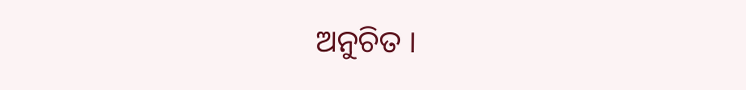ଅନୁଚିତ ।